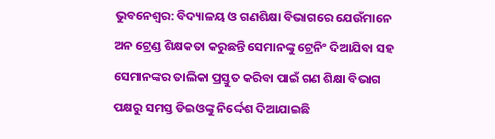ଭୁବନେଶ୍ବର: ବିଦ୍ୟାଳୟ ଓ ଗଣଶିକ୍ଷା ବିଭାଗରେ ଯେଉଁମାନେ ଅନ ଟ୍ରେଣ୍ଡ ଶିକ୍ଷକତା କରୁଛନ୍ତି ସେମାନଙ୍କୁ ଟ୍ରେନିଂ ଦିଆଯିବା ସହ ସେମାନଙ୍କର ତାଲିକା ପ୍ରସ୍ତୁତ କରିବା ପାଇଁ ଗଣ ଶିକ୍ଷା ବିଭାଗ ପକ୍ଷରୁ ସମସ୍ତ ଡିଇଓଙ୍କୁ ନିର୍ଦ୍ଦେଶ ଦିଆଯାଇଛି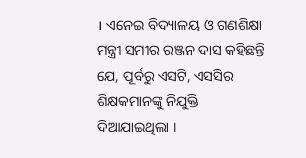। ଏନେଇ ବିଦ୍ୟାଳୟ ଓ ଗଣଶିକ୍ଷା ମନ୍ତ୍ରୀ ସମୀର ରଞ୍ଜନ ଦାସ କହିଛନ୍ତି ଯେ, ପୂର୍ବରୁ ଏସଟି, ଏସସିର ଶିକ୍ଷକମାନଙ୍କୁ ନିଯୁକ୍ତି ଦିଆଯାଇଥିଲା ।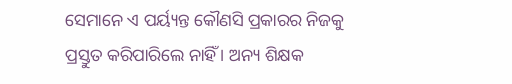ସେମାନେ ଏ ପର୍ୟ୍ୟନ୍ତ କୌଣସି ପ୍ରକାରର ନିଜକୁ ପ୍ରସ୍ତୁତ କରିପାରିଲେ ନାହିଁ । ଅନ୍ୟ ଶିକ୍ଷକ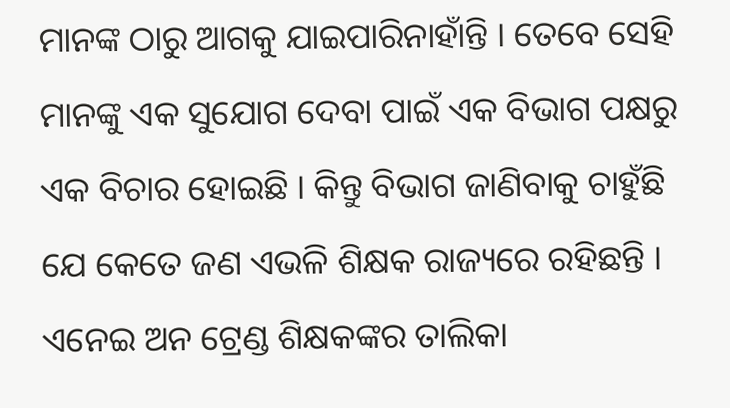ମାନଙ୍କ ଠାରୁ ଆଗକୁ ଯାଇପାରିନାହାଁନ୍ତି । ତେବେ ସେହି ମାନଙ୍କୁ ଏକ ସୁଯୋଗ ଦେବା ପାଇଁ ଏକ ବିଭାଗ ପକ୍ଷରୁ ଏକ ବିଚାର ହୋଇଛି । କିନ୍ତୁ ବିଭାଗ ଜାଣିବାକୁ ଚାହୁଁଛି ଯେ କେତେ ଜଣ ଏଭଳି ଶିକ୍ଷକ ରାଜ୍ୟରେ ରହିଛନ୍ତି । ଏନେଇ ଅନ ଟ୍ରେଣ୍ଡ ଶିକ୍ଷକଙ୍କର ତାଲିକା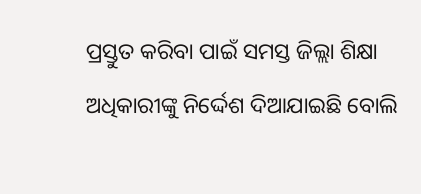ପ୍ରସ୍ତୁତ କରିବା ପାଇଁ ସମସ୍ତ ଜିଲ୍ଲା ଶିକ୍ଷା ଅଧିକାରୀଙ୍କୁ ନିର୍ଦ୍ଦେଶ ଦିଆଯାଇଛି ବୋଲି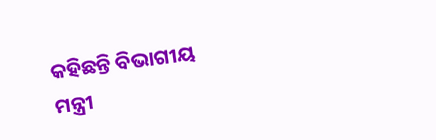କହିଛନ୍ତି ବିଭାଗୀୟ ମନ୍ତ୍ରୀ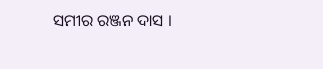ସମୀର ରଞ୍ଜନ ଦାସ ।